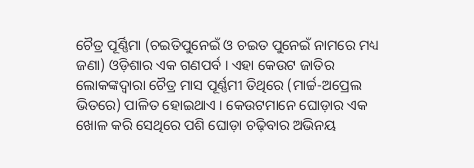ଚୈତ୍ର ପୂର୍ଣ୍ଣିମା (ଚଇତିପୁନେଇଁ ଓ ଚଇତ ପୁନେଇଁ ନାମରେ ମଧ୍ୟ ଜଣା) ଓଡ଼ିଶାର ଏକ ଗଣପର୍ବ । ଏହା କେଉଟ ଜାତିର ଲୋକଙ୍କଦ୍ୱାରା ଚୈତ୍ର ମାସ ପୂର୍ଣ୍ଣମୀ ତିଥିରେ (ମାର୍ଚ୍ଚ-ଅପ୍ରେଲ ଭିତରେ) ପାଳିତ ହୋଇଥାଏ । କେଉଟମାନେ ଘୋଡ଼ାର ଏକ ଖୋଳ କରି ସେଥିରେ ପଶି ଘୋଡ଼ା ଚଢ଼ିବାର ଅଭିନୟ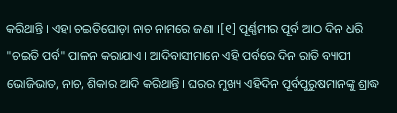କରିଥାନ୍ତି । ଏହା ଚଇତିଘୋଡ଼ା ନାଚ ନାମରେ ଜଣା ।[୧] ପୂର୍ଣ୍ଣମୀର ପୂର୍ବ ଆଠ ଦିନ ଧରି "ଚଇତି ପର୍ବ" ପାଳନ କରାଯାଏ । ଆଦିବାସୀମାନେ ଏହି ପର୍ବରେ ଦିନ ରାତି ବ୍ୟାପୀ ଭୋଜିଭାତ, ନାଚ, ଶିକାର ଆଦି କରିଥାନ୍ତି । ଘରର ମୁଖ୍ୟ ଏହିଦିନ ପୂର୍ବପୁରୁଷମାନଙ୍କୁ ଶ୍ରାଦ୍ଧ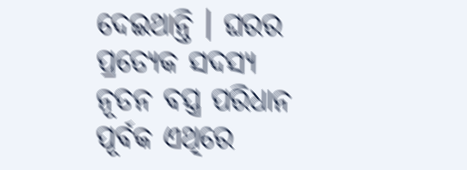ଦେଇଥାନ୍ତି । ଘରର ପ୍ରତ୍ୟେକ ସଦସ୍ୟ ନୂତନ ବସ୍ତ୍ର ପରିଧାନ ପୂର୍ବକ ଏଥିରେ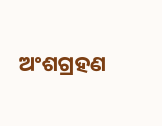ଅଂଶଗ୍ରହଣ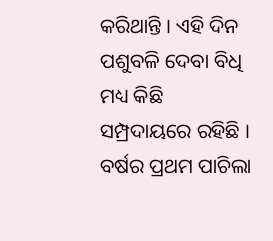କରିଥାନ୍ତି । ଏହି ଦିନ ପଶୁବଳି ଦେବା ବିଧି ମଧ୍ୟ କିଛି ସମ୍ପ୍ରଦାୟରେ ରହିଛି । ବର୍ଷର ପ୍ରଥମ ପାଚିଲା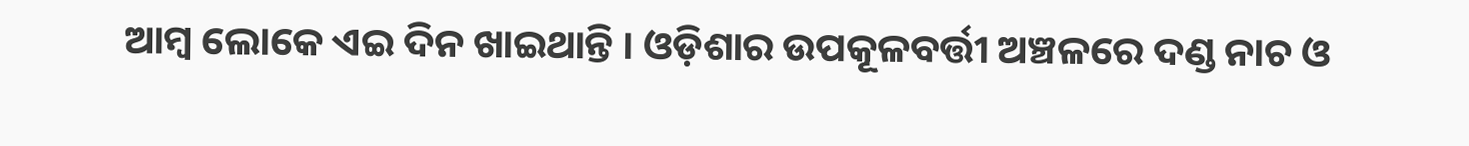ଆମ୍ବ ଲୋକେ ଏଇ ଦିନ ଖାଇଥାନ୍ତି । ଓଡ଼ିଶାର ଉପକୂଳବର୍ତ୍ତୀ ଅଞ୍ଚଳରେ ଦଣ୍ଡ ନାଚ ଓ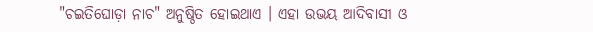"ଚଇତିଘୋଡ଼ା ନାଚ" ଅନୁଷ୍ଠିତ ହୋଇଥାଏ । ଏହା ଉଭୟ ଆଦିବାସୀ ଓ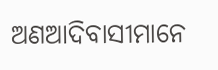ଅଣଆଦିବାସୀମାନେ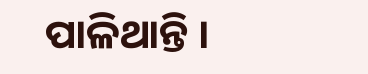ପାଳିଥାନ୍ତି ।